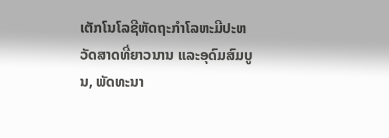ເຕັກໂນໂລຊີຫັດຖະກໍາໂລຫະມີປະຫວັດສາດທີ່ຍາວນານ ແລະອຸດົມສົມບູນ, ພັດທະນາ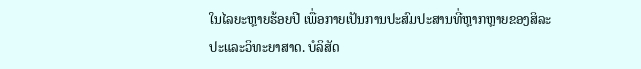ໃນໄລຍະຫຼາຍຮ້ອຍປີ ເພື່ອກາຍເປັນການປະສົມປະສານທີ່ຫຼາກຫຼາຍຂອງສິລະປະແລະວິທະຍາສາດ. ບໍລິສັດ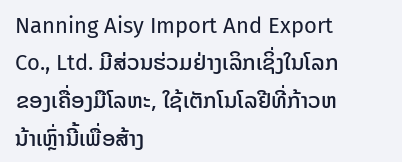Nanning Aisy Import And Export Co., Ltd. ມີສ່ວນຮ່ວມຢ່າງເລິກເຊິ່ງໃນໂລກຂອງເຄື່ອງມືໂລຫະ, ໃຊ້ເຕັກໂນໂລຢີທີ່ກ້າວຫນ້າເຫຼົ່ານີ້ເພື່ອສ້າງ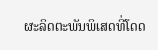ຜະລິດຕະພັນພິເສດທີ່ໂດດ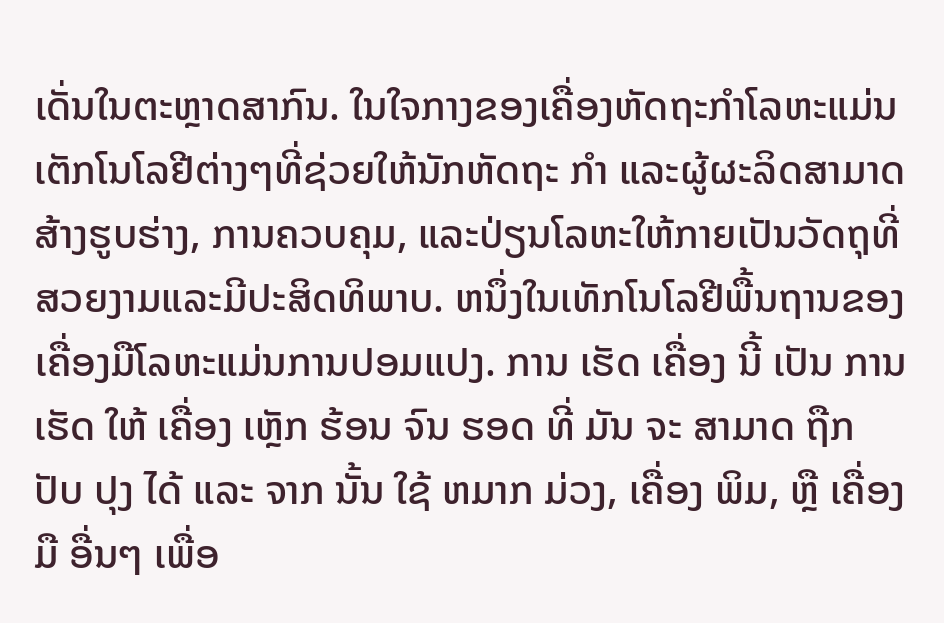ເດັ່ນໃນຕະຫຼາດສາກົນ. ໃນໃຈກາງຂອງເຄື່ອງຫັດຖະກໍາໂລຫະແມ່ນເຕັກໂນໂລຢີຕ່າງໆທີ່ຊ່ວຍໃຫ້ນັກຫັດຖະ ກໍາ ແລະຜູ້ຜະລິດສາມາດສ້າງຮູບຮ່າງ, ການຄວບຄຸມ, ແລະປ່ຽນໂລຫະໃຫ້ກາຍເປັນວັດຖຸທີ່ສວຍງາມແລະມີປະສິດທິພາບ. ຫນຶ່ງໃນເທັກໂນໂລຢີພື້ນຖານຂອງເຄື່ອງມືໂລຫະແມ່ນການປອມແປງ. ການ ເຮັດ ເຄື່ອງ ນີ້ ເປັນ ການ ເຮັດ ໃຫ້ ເຄື່ອງ ເຫຼັກ ຮ້ອນ ຈົນ ຮອດ ທີ່ ມັນ ຈະ ສາມາດ ຖືກ ປັບ ປຸງ ໄດ້ ແລະ ຈາກ ນັ້ນ ໃຊ້ ຫມາກ ມ່ວງ, ເຄື່ອງ ພິມ, ຫຼື ເຄື່ອງ ມື ອື່ນໆ ເພື່ອ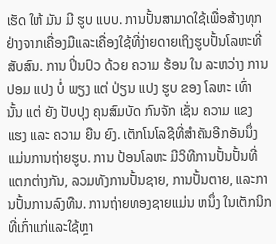ເຮັດ ໃຫ້ ມັນ ມີ ຮູບ ແບບ. ການປັ້ນສາມາດໃຊ້ເພື່ອສ້າງທຸກຢ່າງຈາກເຄື່ອງມືແລະເຄື່ອງໃຊ້ທີ່ງ່າຍດາຍເຖິງຮູບປັ້ນໂລຫະທີ່ສັບສົນ. ການ ປິ່ນປົວ ດ້ວຍ ຄວາມ ຮ້ອນ ໃນ ລະຫວ່າງ ການ ປອມ ແປງ ບໍ່ ພຽງ ແຕ່ ປ່ຽນ ແປງ ຮູບ ຂອງ ໂລຫະ ເທົ່າ ນັ້ນ ແຕ່ ຍັງ ປັບປຸງ ຄຸນສົມບັດ ກົນຈັກ ເຊັ່ນ ຄວາມ ແຂງ ແຮງ ແລະ ຄວາມ ຍືນ ຍົງ. ເຕັກໂນໂລຊີທີ່ສໍາຄັນອີກອັນນຶ່ງ ແມ່ນການຖ່າຍຮູບ. ການ ປ້ອນໂລຫະ ມີວິທີການປັ້ນປັ້ນທີ່ແຕກຕ່າງກັນ, ລວມທັງການປັ້ນຊາຍ, ການປັ້ນຕາຍ, ແລະການປັ້ນການລົງທືນ. ການຖ່າຍທອງຊາຍແມ່ນ ຫນຶ່ງ ໃນເຕັກນິກທີ່ເກົ່າແກ່ແລະໃຊ້ຫຼາ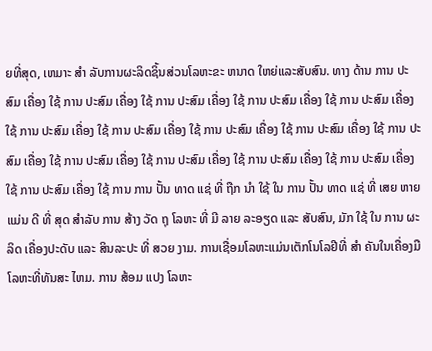ຍທີ່ສຸດ, ເຫມາະ ສໍາ ລັບການຜະລິດຊິ້ນສ່ວນໂລຫະຂະ ຫນາດ ໃຫຍ່ແລະສັບສົນ. ທາງ ດ້ານ ການ ປະສົມ ເຄື່ອງ ໃຊ້ ການ ປະສົມ ເຄື່ອງ ໃຊ້ ການ ປະສົມ ເຄື່ອງ ໃຊ້ ການ ປະສົມ ເຄື່ອງ ໃຊ້ ການ ປະສົມ ເຄື່ອງ ໃຊ້ ການ ປະສົມ ເຄື່ອງ ໃຊ້ ການ ປະສົມ ເຄື່ອງ ໃຊ້ ການ ປະສົມ ເຄື່ອງ ໃຊ້ ການ ປະສົມ ເຄື່ອງ ໃຊ້ ການ ປະສົມ ເຄື່ອງ ໃຊ້ ການ ປະສົມ ເຄື່ອງ ໃຊ້ ການ ປະສົມ ເຄື່ອງ ໃຊ້ ການ ປະສົມ ເຄື່ອງ ໃຊ້ ການ ປະສົມ ເຄື່ອງ ໃຊ້ ການ ປະສົມ ເຄື່ອງ ໃຊ້ ການ ການ ປັ້ນ ທາດ ແຊ່ ທີ່ ຖືກ ນໍາ ໃຊ້ ໃນ ການ ປັ້ນ ທາດ ແຊ່ ທີ່ ເສຍ ຫາຍ ແມ່ນ ດີ ທີ່ ສຸດ ສໍາລັບ ການ ສ້າງ ວັດ ຖຸ ໂລຫະ ທີ່ ມີ ລາຍ ລະອຽດ ແລະ ສັບສົນ, ມັກ ໃຊ້ ໃນ ການ ຜະລິດ ເຄື່ອງປະດັບ ແລະ ສິນລະປະ ທີ່ ສວຍ ງາມ. ການເຊື່ອມໂລຫະແມ່ນເຕັກໂນໂລຢີທີ່ ສໍາ ຄັນໃນເຄື່ອງມືໂລຫະທີ່ທັນສະ ໄຫມ. ການ ສ້ອມ ແປງ ໂລຫະ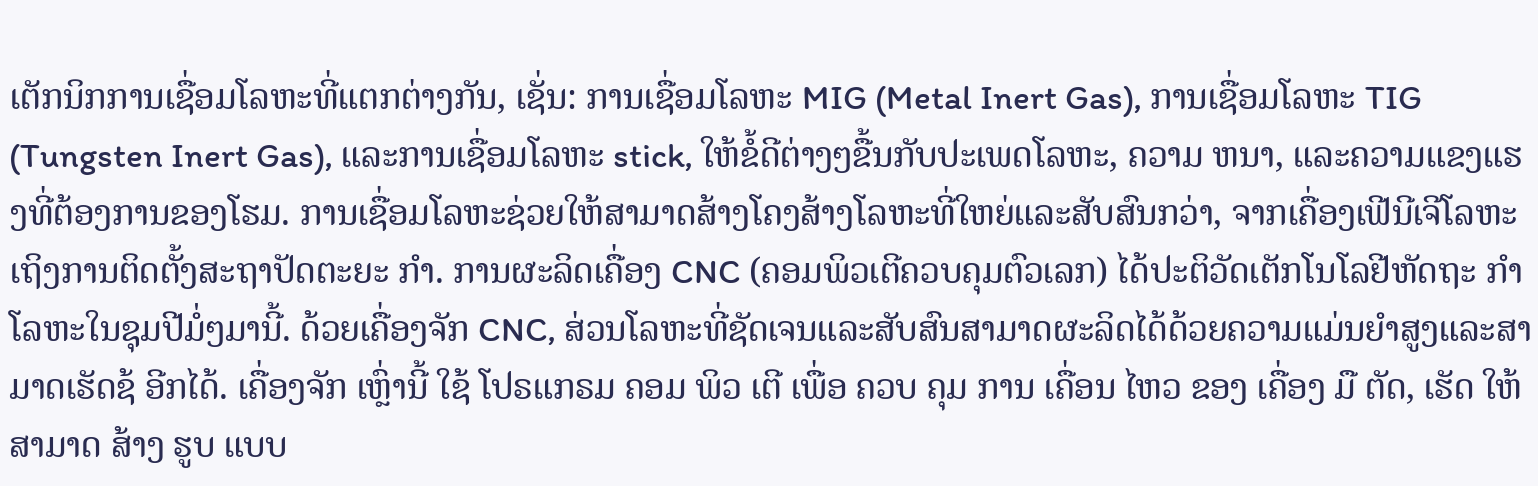ເຕັກນິກການເຊື່ອມໂລຫະທີ່ແຕກຕ່າງກັນ, ເຊັ່ນ: ການເຊື່ອມໂລຫະ MIG (Metal Inert Gas), ການເຊື່ອມໂລຫະ TIG (Tungsten Inert Gas), ແລະການເຊື່ອມໂລຫະ stick, ໃຫ້ຂໍ້ດີຕ່າງໆຂື້ນກັບປະເພດໂລຫະ, ຄວາມ ຫນາ, ແລະຄວາມແຂງແຮງທີ່ຕ້ອງການຂອງໂຮມ. ການເຊື່ອມໂລຫະຊ່ວຍໃຫ້ສາມາດສ້າງໂຄງສ້າງໂລຫະທີ່ໃຫຍ່ແລະສັບສົນກວ່າ, ຈາກເຄື່ອງເຟີນີເຈີໂລຫະເຖິງການຕິດຕັ້ງສະຖາປັດຕະຍະ ກໍາ. ການຜະລິດເຄື່ອງ CNC (ຄອມພິວເຕີຄວບຄຸມຕົວເລກ) ໄດ້ປະຕິວັດເຕັກໂນໂລຢີຫັດຖະ ກໍາ ໂລຫະໃນຊຸມປີມໍ່ໆມານີ້. ດ້ວຍເຄື່ອງຈັກ CNC, ສ່ວນໂລຫະທີ່ຊັດເຈນແລະສັບສົນສາມາດຜະລິດໄດ້ດ້ວຍຄວາມແມ່ນຍໍາສູງແລະສາມາດເຮັດຊ້ ອີກໄດ້. ເຄື່ອງຈັກ ເຫຼົ່ານີ້ ໃຊ້ ໂປຣແກຣມ ຄອມ ພິວ ເຕີ ເພື່ອ ຄວບ ຄຸມ ການ ເຄື່ອນ ໄຫວ ຂອງ ເຄື່ອງ ມື ຕັດ, ເຮັດ ໃຫ້ ສາມາດ ສ້າງ ຮູບ ແບບ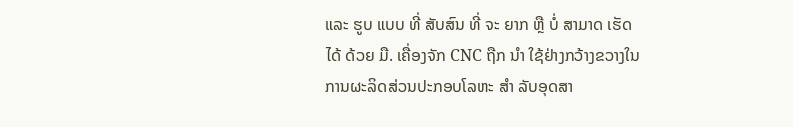ແລະ ຮູບ ແບບ ທີ່ ສັບສົນ ທີ່ ຈະ ຍາກ ຫຼື ບໍ່ ສາມາດ ເຮັດ ໄດ້ ດ້ວຍ ມື. ເຄື່ອງຈັກ CNC ຖືກ ນໍາ ໃຊ້ຢ່າງກວ້າງຂວາງໃນການຜະລິດສ່ວນປະກອບໂລຫະ ສໍາ ລັບອຸດສາ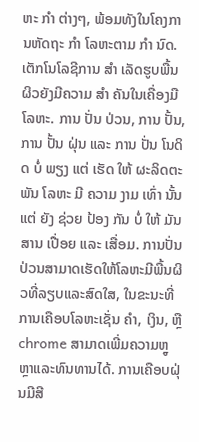ຫະ ກໍາ ຕ່າງໆ, ພ້ອມທັງໃນໂຄງການຫັດຖະ ກໍາ ໂລຫະຕາມ ກໍາ ນົດ. ເຕັກໂນໂລຊີການ ສໍາ ເລັດຮູບພື້ນຜິວຍັງມີຄວາມ ສໍາ ຄັນໃນເຄື່ອງມືໂລຫະ. ການ ປັ່ນ ປ່ວນ, ການ ປັ້ນ, ການ ປັ້ນ ຝຸ່ນ ແລະ ການ ປັ່ນ ໂນດິດ ບໍ່ ພຽງ ແຕ່ ເຮັດ ໃຫ້ ຜະລິດຕະພັນ ໂລຫະ ມີ ຄວາມ ງາມ ເທົ່າ ນັ້ນ ແຕ່ ຍັງ ຊ່ວຍ ປ້ອງ ກັນ ບໍ່ ໃຫ້ ມັນ ສານ ເປື່ອຍ ແລະ ເສື່ອມ. ການປັ່ນປ່ວນສາມາດເຮັດໃຫ້ໂລຫະມີພື້ນຜິວທີ່ລຽບແລະສົດໃສ, ໃນຂະນະທີ່ການເຄືອບໂລຫະເຊັ່ນ ຄໍາ, ເງິນ, ຫຼື chrome ສາມາດເພີ່ມຄວາມຫຼູຫຼາແລະທົນທານໄດ້. ການເຄືອບຝຸ່ນມີສີ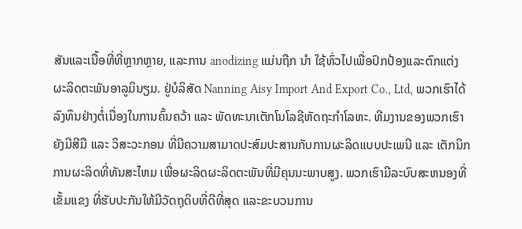ສັນແລະເນື້ອທີ່ທີ່ຫຼາກຫຼາຍ, ແລະການ anodizing ແມ່ນຖືກ ນໍາ ໃຊ້ທົ່ວໄປເພື່ອປົກປ້ອງແລະຕົກແຕ່ງຜະລິດຕະພັນອາລູມິນຽມ. ຢູ່ບໍລິສັດ Nanning Aisy Import And Export Co., Ltd, ພວກເຮົາໄດ້ລົງທຶນຢ່າງຕໍ່ເນື່ອງໃນການຄົ້ນຄວ້າ ແລະ ພັດທະນາເຕັກໂນໂລຊີຫັດຖະກໍາໂລຫະ. ທີມງານຂອງພວກເຮົາຍັງມີສີມື ແລະ ວິສະວະກອນ ທີ່ມີຄວາມສາມາດປະສົມປະສານກັບການຜະລິດແບບປະເພນີ ແລະ ເຕັກນິກການຜະລິດທີ່ທັນສະໄຫມ ເພື່ອຜະລິດຜະລິດຕະພັນທີ່ມີຄຸນນະພາບສູງ. ພວກເຮົາມີລະບົບສະຫນອງທີ່ເຂັ້ມແຂງ ທີ່ຮັບປະກັນໃຫ້ມີວັດຖຸດິບທີ່ດີທີ່ສຸດ ແລະຂະບວນການ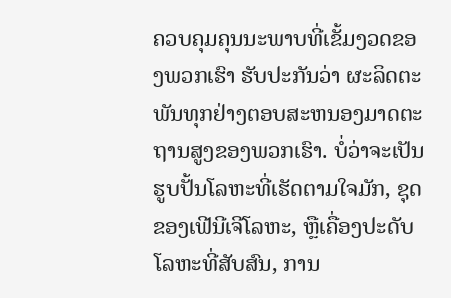ຄວບຄຸມຄຸນນະພາບທີ່ເຂັ້ມງວດຂອງພວກເຮົາ ຮັບປະກັນວ່າ ຜະລິດຕະພັນທຸກຢ່າງຕອບສະຫນອງມາດຕະຖານສູງຂອງພວກເຮົາ. ບໍ່ວ່າຈະເປັນຮູບປັ້ນໂລຫະທີ່ເຮັດຕາມໃຈມັກ, ຊຸດຂອງເຟີນີເຈີໂລຫະ, ຫຼືເຄື່ອງປະດັບໂລຫະທີ່ສັບສົນ, ການ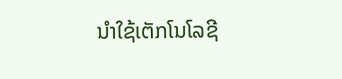ນໍາໃຊ້ເຕັກໂນໂລຊີ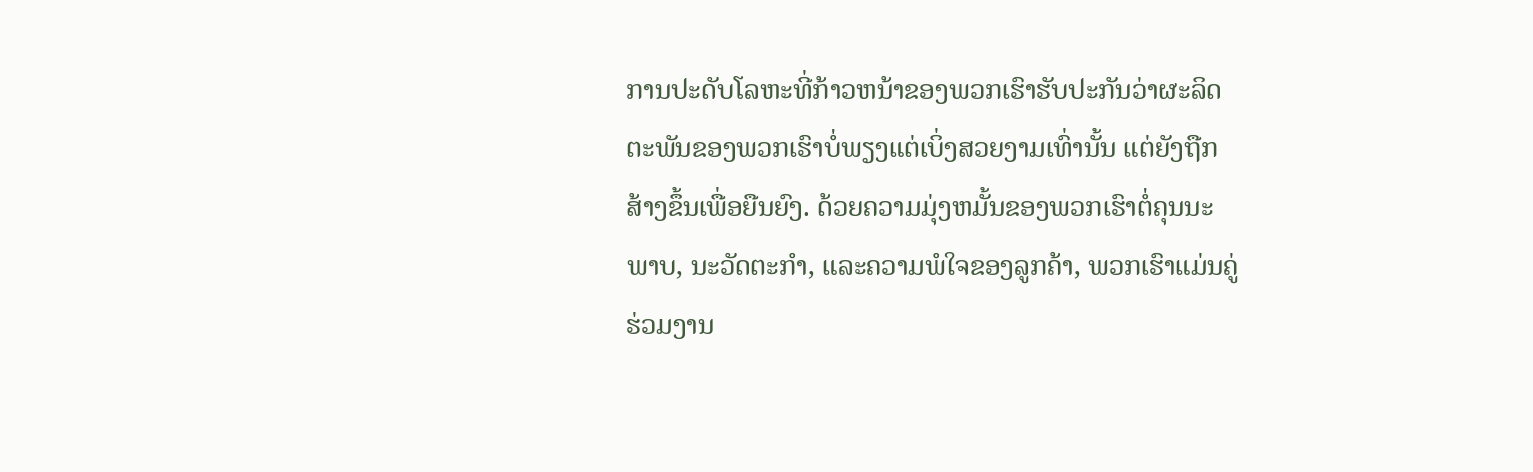ການປະດັບໂລຫະທີ່ກ້າວຫນ້າຂອງພວກເຮົາຮັບປະກັນວ່າຜະລິດຕະພັນຂອງພວກເຮົາບໍ່ພຽງແຕ່ເບິ່ງສວຍງາມເທົ່ານັ້ນ ແຕ່ຍັງຖືກສ້າງຂຶ້ນເພື່ອຍືນຍົງ. ດ້ວຍຄວາມມຸ່ງຫມັ້ນຂອງພວກເຮົາຕໍ່ຄຸນນະພາບ, ນະວັດຕະກໍາ, ແລະຄວາມພໍໃຈຂອງລູກຄ້າ, ພວກເຮົາແມ່ນຄູ່ຮ່ວມງານ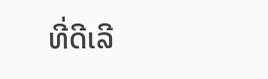ທີ່ດີເລີ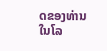ດຂອງທ່ານໃນໂລ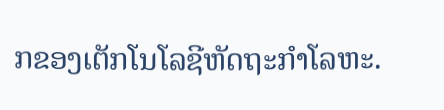ກຂອງເຕັກໂນໂລຊີຫັດຖະກໍາໂລຫະ.